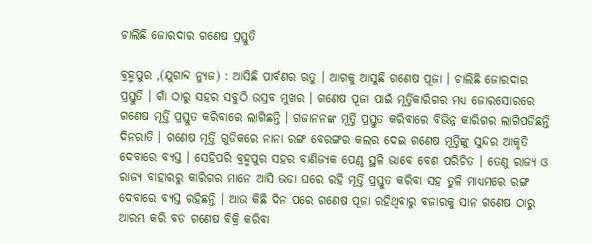ଚାଲିଛି ଜୋରଦାର ଗଣେଷ ପ୍ରସ୍ତୁତି

ବ୍ରହ୍ମପୁର ,(ଯୁଗାବ୍ଦ ନ୍ୟୁଜ) : ଆସିଛି ପାର୍ବଣର ଋତୁ । ଆଗକୁ ଆସୁଛି ଗଣେଷ ପୂଜା । ଚାଲିଛି ଜୋରଦାର ପ୍ରସ୍ତୁତି । ଗାଁ ଠାରୁ ସହର ସବୁଠି ଉସ୍ରବ ମୁଖର । ଗଣେଷ ପୂଜା ପାଇଁ ମୂର୍ତ୍ତିକାରିଗର ମଧ୍ୟ ଜୋରସୋରରେ ଗଣେଷ ମୂର୍ତ୍ତି ପ୍ରସ୍ତୁତ କରିବାରେ ଲାଗିଛନ୍ତି । ଗଜାନନଙ୍କ ମୂର୍ତ୍ତି ପ୍ରସ୍ତୁତ କରିବାରେ ବିଭିନ୍ନ କାରିଗର ଲାଗିପଡିଛନ୍ତି ଦିନରାତି । ଗଣେଷ ମୂର୍ତ୍ତି ଗୁଡିକରେ ନାନା ରଙ୍ଗ ବେରଙ୍ଗର କଲର ଦେଇ ଗଣେଷ ମୂର୍ତ୍ତିଙ୍କୁ ସୁନ୍ଦର ଆକୃତି ଦେବାରେ ବ୍ୟସ୍ତ । ସେହିପରି ବ୍ରହ୍ମପୁର ସହର ବାଣିଜ୍ୟକ ପେଣ୍ଠ ସ୍ଥଳି ଭାବେ ବେଶ ପରିଚିତ । ତେଣୁ ରାଜ୍ୟ ଓ ରାଜ୍ୟ ବାହାରରୁ କାରିଗର ମାନେ ଆସି ଭଡା ଘରେ ରହି ମୂର୍ତ୍ତି ପ୍ରସ୍ତୁତ କରିବା ସହ ତୁଳି ମାଧ୍ୟମରେ ରଙ୍ଗ ଦେବାରେ ବ୍ୟସ୍ତ ରହିଛନ୍ତି । ଆଉ କିଛି ଦିନ ପରେ ଗଣେଷ ପୂଜା ରହିଥିବାରୁ ବଜାରକୁ ସାନ ଗଣେଷ ଠାରୁ ଆରମ୍ଭ କରି ବଡ ଗଣେଷ ବିକ୍ରି କରିବା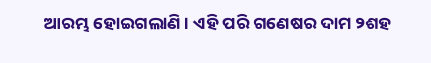ଆରମ୍ଭ ହୋଇଗଲାଣି । ଏହି ପରି ଗଣେଷର ଦାମ ୨ଶହ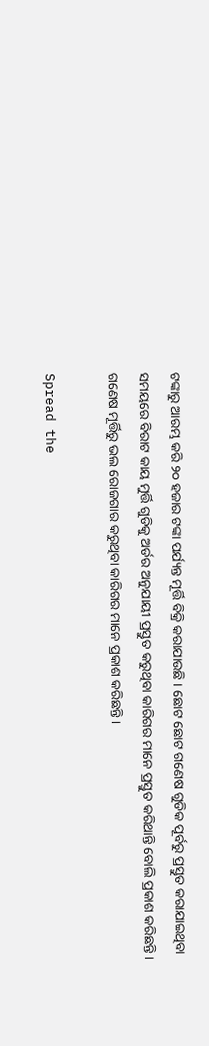ଟଙ୍କାରୁ ଆରମ୍ଭ କରି ୨୦ ହଜାର ଟଙ୍କା ପର୍ଯ୍ୟନ୍ତ ମୂର୍ତ୍ତି ବିକ୍ରି କରାଯାଉଛି । ଛୋଟ ଛୋଟ ଗଣେଷ ଗୁଡିକ ପୂର୍ବରୁ ପ୍ରସ୍ତୁତ କରାଯାଇଥିବା ସମୟରେ ବିରାଟ କାୟ ମୁର୍ତ୍ତି ଗୁଡିକୁ ଅର୍ଡର ଅନୁଯାୟୀ ପ୍ରସ୍ତୁତ କରୁଥିବା କାରିଗର ମାନେ ପ୍ରସ୍ତୁତ କରିଥାନ୍ତି ବୋଲି ପ୍ରକାଶ କରିଛନ୍ତି । ଗଣେଷ ମୂର୍ତ୍ତିରୁ ଭଲ ରୋଜଗାର କରୁଥିବା କାରିଗର ମାନେ ପ୍ରକାଶ କରିଛନ୍ତି ।

Spread the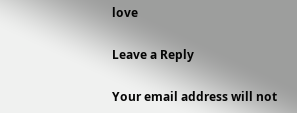love

Leave a Reply

Your email address will not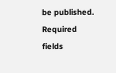be published. Required fields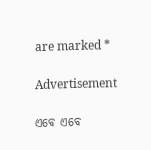are marked *

Advertisement

ଏବେ ଏବେ